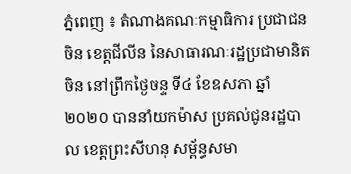ភ្នំពេញ ៖ តំណាងគណៈកម្មាធិការ ប្រជាជនចិន ខេត្តជីលីន នៃសាធារណៈរដ្ឋប្រជាមានិតចិន នៅព្រឹកថ្ងៃចន្ទ ទី៤ ខែឧសភា ឆ្នាំ២០២០ បាននាំយកម៉ាស ប្រគល់ជូនរដ្ឋបាល ខេត្តព្រះសីហនុ សម្ព័ន្ធសមា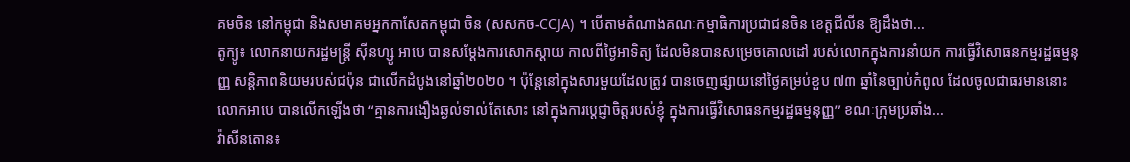គមចិន នៅកម្ពុជា និងសមាគមអ្នកកាសែតកម្ពុជា ចិន (សសកច-CCJA) ។ បើតាមតំណាងគណៈកម្មាធិការប្រជាជនចិន ខេត្តជីលីន ឱ្យដឹងថា...
តូក្យូ៖ លោកនាយករដ្ឋមន្រ្តី ស៊ីនហ្សូ អាបេ បានសម្តែងការសោកស្តាយ កាលពីថ្ងៃអាទិត្យ ដែលមិនបានសម្រេចគោលដៅ របស់លោកក្នុងការនាំយក ការធ្វើវិសោធនកម្មរដ្ឋធម្មនុញ្ញ សន្តិភាពនិយមរបស់ជប៉ុន ជាលើកដំបូងនៅឆ្នាំ២០២០ ។ ប៉ុន្តែនៅក្នុងសារមួយដែលត្រូវ បានចេញផ្សាយនៅថ្ងៃគម្រប់ខួប ៧៣ ឆ្នាំនៃច្បាប់កំពូល ដែលចូលជាធរមាននោះលោកអាបេ បានលេីកឡេីងថា “គ្មានការងឿងឆ្ងល់ទាល់តែសោះ នៅក្នុងការប្តេជ្ញាចិត្តរបស់ខ្ញុំ ក្នុងការធ្វើវិសោធនកម្មរដ្ឋធម្មនុញ្ញ” ខណៈក្រុមប្រឆាំង...
វ៉ាសីនតោន៖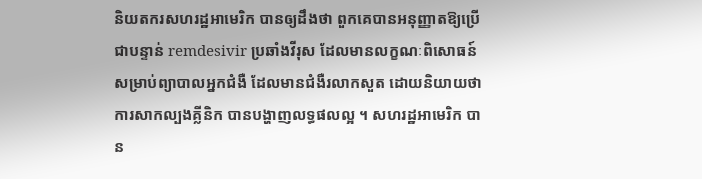និយតករសហរដ្ឋអាមេរិក បានឲ្យដឹងថា ពួកគេបានអនុញ្ញាតឱ្យប្រើជាបន្ទាន់ remdesivir ប្រឆាំងវីរុស ដែលមានលក្ខណៈពិសោធន៍ សម្រាប់ព្យាបាលអ្នកជំងឺ ដែលមានជំងឺរលាកសួត ដោយនិយាយថា ការសាកល្បងគ្លីនិក បានបង្ហាញលទ្ធផលល្អ ។ សហរដ្ឋអាមេរិក បាន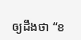ឲ្យដឹងថា “ខ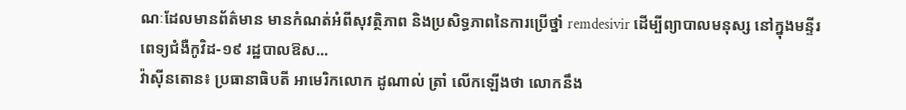ណៈដែលមានព័ត៌មាន មានកំណត់អំពីសុវត្ថិភាព និងប្រសិទ្ធភាពនៃការប្រើថ្នាំ remdesivir ដើម្បីព្យាបាលមនុស្ស នៅក្នុងមន្ទីរពេទ្យជំងឺកូវិដ-១៩ រដ្ឋបាលឱស...
វ៉ាស៊ីនតោន៖ ប្រធានាធិបតី អាមេរិកលោក ដូណាល់ ត្រាំ លើកឡើងថា លោកនឹង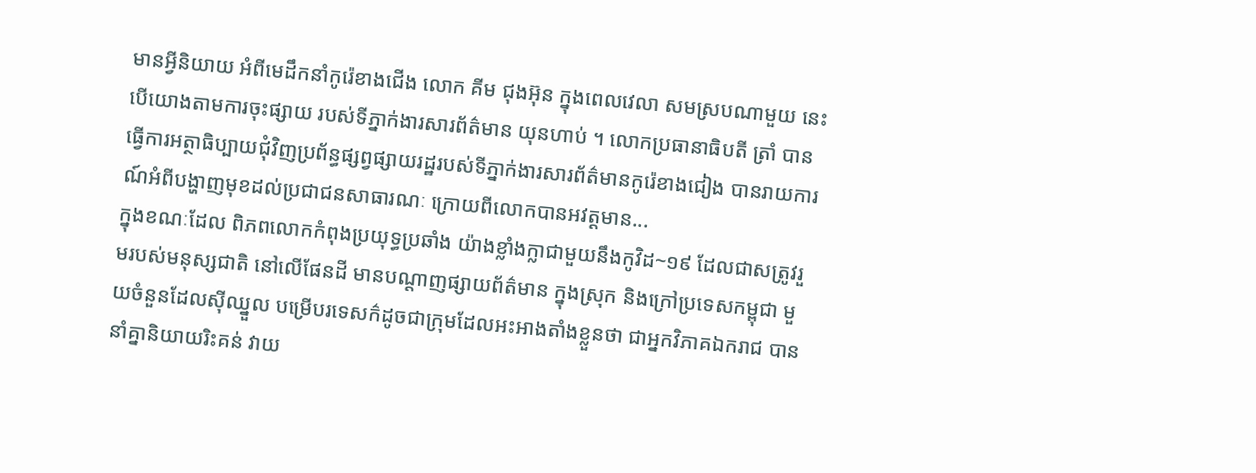មានអ្វីនិយាយ អំពីមេដឹកនាំកូរ៉េខាងជើង លោក គីម ជុងអ៊ុន ក្នុងពេលវេលា សមស្របណាមួយ នេះបើយោងតាមការចុះផ្សាយ របស់ទីភ្នាក់ងារសារព័ត៌មាន យុនហាប់ ។ លោកប្រធានាធិបតី ត្រាំ បានធ្វើការអត្ថាធិប្បាយជុំវិញប្រព័ន្ធផ្សព្វផ្សាយរដ្ឋរបស់ទីភ្នាក់ងារសារព័ត៌មានកូរ៉េខាងជៀង បានរាយការណ៍អំពីបង្ហាញមុខដល់ប្រជាជនសាធារណៈ ក្រោយពីលោកបានអវត្ដមាន...
ក្នុងខណៈដែល ពិភពលោកកំពុងប្រយុទ្ធប្រឆាំង យ៉ាងខ្លាំងក្លាជាមួយនឹងកូវិដ~១៩ ដែលជាសត្រូវរួមរបស់មនុស្សជាតិ នៅលើផែនដី មានបណ្តាញផ្សាយព័ត៌មាន ក្នុងស្រុក និងក្រៅប្រទេសកម្ពុជា មួយចំនួនដែលស៊ីឈ្នួល បម្រើបរទេសក៌ដូចជាក្រុមដែលអះអាងតាំងខ្លួនថា ជាអ្នកវិភាគឯករាជ បាននាំគ្នានិយាយរិះគន់ វាយ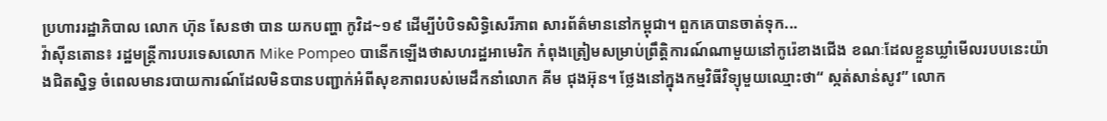ប្រហាររដ្ឋាភិបាល លោក ហ៊ុន សែនថា បាន យកបញ្ហា កូវិដ~១៩ ដើម្បីបំបិទសិទ្ធិសេរីភាព សារព័ត៌មាននៅកម្ពុជា។ ពួកគេបានចាត់ទុក...
វ៉ាស៊ីនតោន៖ រដ្ឋមន្រ្តីការបរទេសលោក Mike Pompeo បានេីកឡេីងថាសហរដ្ឋអាមេរិក កំពុងត្រៀមសម្រាប់ព្រឹត្តិការណ៍ណាមួយនៅកូរ៉េខាងជើង ខណៈដែលខ្លួនឃ្លាំមើលរបបនេះយ៉ាងជិតស្និទ្ធ ចំពេលមានរបាយការណ៍ដែលមិនបានបញ្ជាក់អំពីសុខភាពរបស់មេដឹកនាំលោក គីម ជុងអ៊ុន។ ថ្លែងនៅក្នុងកម្មវិធីវិទ្យុមួយឈ្មោះថា“ ស្កត់សាន់សូវ” លោក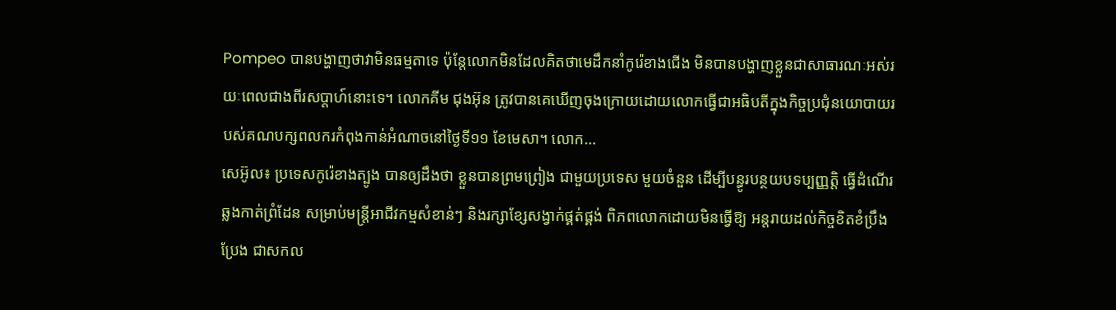Pompeo បានបង្ហាញថាវាមិនធម្មតាទេ ប៉ុន្តែលោកមិនដែលគិតថាមេដឹកនាំកូរ៉េខាងជើង មិនបានបង្ហាញខ្លួនជាសាធារណៈអស់រយៈពេលជាងពីរសប្តាហ៍នោះទេ។ លោកគីម ជុងអ៊ុន ត្រូវបានគេឃើញចុងក្រោយដោយលោកធ្វើជាអធិបតីក្នុងកិច្ចប្រជុំនយោបាយរបស់គណបក្សពលករកំពុងកាន់អំណាចនៅថ្ងៃទី១១ ខែមេសា។ លោក...
សេអ៊ូល៖ ប្រទេសកូរ៉េខាងត្បូង បានឲ្យដឹងថា ខ្លួនបានព្រមព្រៀង ជាមួយប្រទេស មួយចំនួន ដើម្បីបន្ធូរបន្ថយបទប្បញ្ញត្តិ ធ្វើដំណើរឆ្លងកាត់ព្រំដែន សម្រាប់មន្រ្តីអាជីវកម្មសំខាន់ៗ និងរក្សាខ្សែសង្វាក់ផ្គត់ផ្គង់ ពិភពលោកដោយមិនធ្វើឱ្យ អន្តរាយដល់កិច្ចខិតខំប្រឹងប្រែង ជាសកល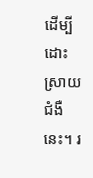ដើម្បីដោះស្រាយជំងឺនេះ។ រ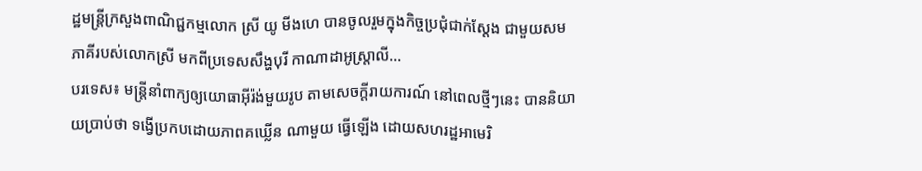ដ្ឋមន្រ្តីក្រសួងពាណិជ្ជកម្មលោក ស្រី យូ មីងហេ បានចូលរួមក្នុងកិច្ចប្រជុំជាក់ស្តែង ជាមួយសមភាគីរបស់លោកស្រី មកពីប្រទេសសឹង្ហបុរី កាណាដាអូស្ត្រាលី...
បរទេស៖ មន្ត្រីនាំពាក្យឲ្យយោធាអ៊ីរ៉ង់មួយរូប តាមសេចក្តីរាយការណ៍ នៅពេលថ្មីៗនេះ បាននិយាយប្រាប់ថា ទង្វើប្រកបដោយភាពគឃ្លើន ណាមួយ ធ្វើឡើង ដោយសហរដ្ឋអាមេរិ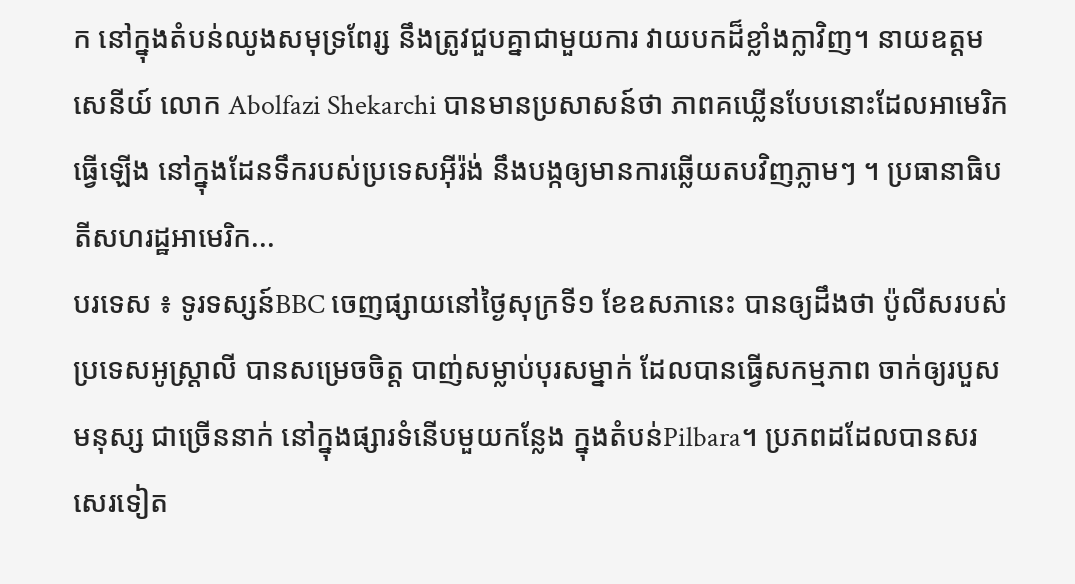ក នៅក្នុងតំបន់ឈូងសមុទ្រពែរ្ស នឹងត្រូវជួបគ្នាជាមួយការ វាយបកដ៏ខ្លាំងក្លាវិញ។ នាយឧត្តមសេនីយ៍ លោក Abolfazi Shekarchi បានមានប្រសាសន៍ថា ភាពគឃ្លើនបែបនោះដែលអាមេរិកធ្វើឡើង នៅក្នុងដែនទឹករបស់ប្រទេសអ៊ីរ៉ង់ នឹងបង្កឲ្យមានការឆ្លើយតបវិញភ្លាមៗ ។ ប្រធានាធិបតីសហរដ្ឋអាមេរិក...
បរទេស ៖ ទូរទស្សន៍BBC ចេញផ្សាយនៅថ្ងៃសុក្រទី១ ខែឧសភានេះ បានឲ្យដឹងថា ប៉ូលីសរបស់ប្រទេសអូស្ត្រាលី បានសម្រេចចិត្ត បាញ់សម្លាប់បុរសម្នាក់ ដែលបានធ្វើសកម្មភាព ចាក់ឲ្យរបួសមនុស្ស ជាច្រើននាក់ នៅក្នុងផ្សារទំនើបមួយកន្លែង ក្នុងតំបន់Pilbara។ ប្រភពដដែលបានសរសេរទៀត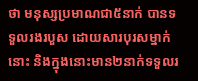ថា មនុស្សប្រមាណជា៥នាក់ បានទទួលរងរបួស ដោយសារបុរសម្នាក់នោះ និងក្នុងនោះមាន២នាក់ទទួលរ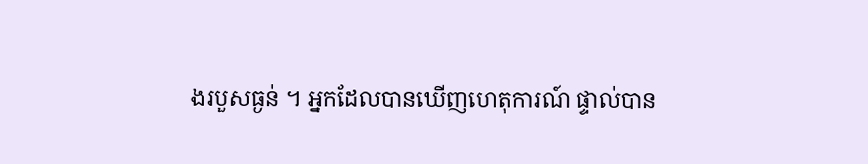ងរបួសធ្ងន់ ។ អ្នកដែលបានឃើញហេតុការណ៍ ផ្ទាល់បាន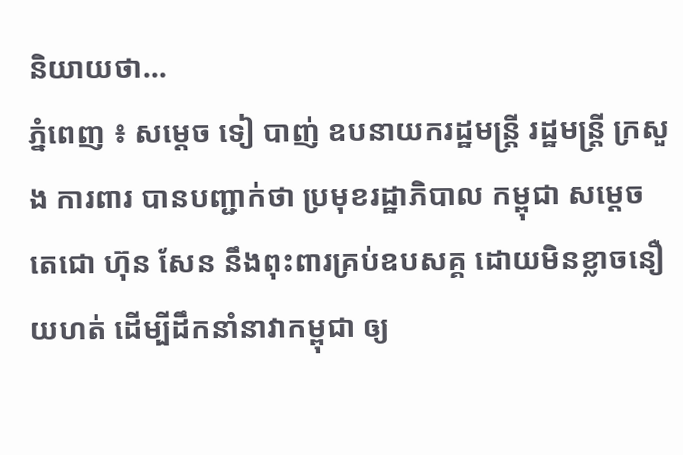និយាយថា...
ភ្នំពេញ ៖ សម្ដេច ទៀ បាញ់ ឧបនាយករដ្ឋមន្ត្រី រដ្ឋមន្ត្រី ក្រសួង ការពារ បានបញ្ជាក់ថា ប្រមុខរដ្ឋាភិបាល កម្ពុជា សម្ដេច តេជោ ហ៊ុន សែន នឹងពុះពារគ្រប់ឧបសគ្គ ដោយមិនខ្លាចនឿយហត់ ដើម្បីដឹកនាំនាវាកម្ពុជា ឲ្យ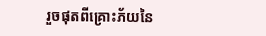រួចផុតពីគ្រោះភ័យនៃ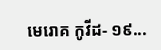មេរោគ កូវីដ- ១៩...